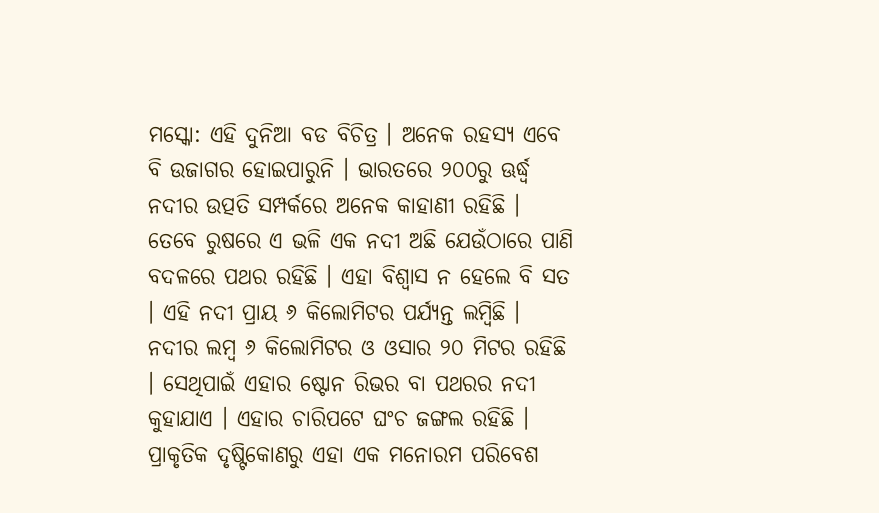ମସ୍କୋ: ଏହି ଦୁନିଆ ବଡ ବିଚିତ୍ର । ଅନେକ ରହସ୍ୟ ଏବେ ବି ଉଜାଗର ହୋଇପାରୁନି । ଭାରତରେ ୨୦୦ରୁ ଊର୍ଦ୍ଧ୍ୱ ନଦୀର ଉତ୍ପତି ସମ୍ପର୍କରେ ଅନେକ କାହାଣୀ ରହିଛି । ତେବେ ରୁଷରେ ଏ ଭଳି ଏକ ନଦୀ ଅଛି ଯେଉଁଠାରେ ପାଣି ବଦଳରେ ପଥର ରହିଛି । ଏହା ବିଶ୍ୱାସ ନ ହେଲେ ବି ସତ । ଏହି ନଦୀ ପ୍ରାୟ ୬ କିଲୋମିଟର ପର୍ଯ୍ୟନ୍ତ ଲମ୍ବିଛି । ନଦୀର ଲମ୍ବ ୬ କିଲୋମିଟର ଓ ଓସାର ୨୦ ମିଟର ରହିଛି । ସେଥିପାଇଁ ଏହାର ଷ୍ଟୋନ ରିଭର ବା ପଥରର ନଦୀ କୁହାଯାଏ । ଏହାର ଚାରିପଟେ ଘଂଚ ଜଙ୍ଗଲ ରହିଛି । ପ୍ରାକୃତିକ ଦୃଷ୍ଟିକୋଣରୁ ଏହା ଏକ ମନୋରମ ପରିବେଶ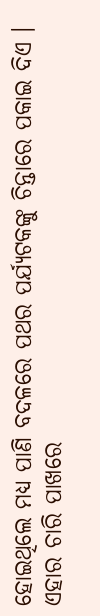ହୋଇଥିଲେ ମଧ୍ୟ ପାଣି ବଦଳରେ ପଥର ପର୍ଯ୍ୟଟକଙ୍କୁ ଚିନ୍ତାରେ ପକାଇ ଦିଏ ।
ଏହାର ଚାରି ପାଖରେ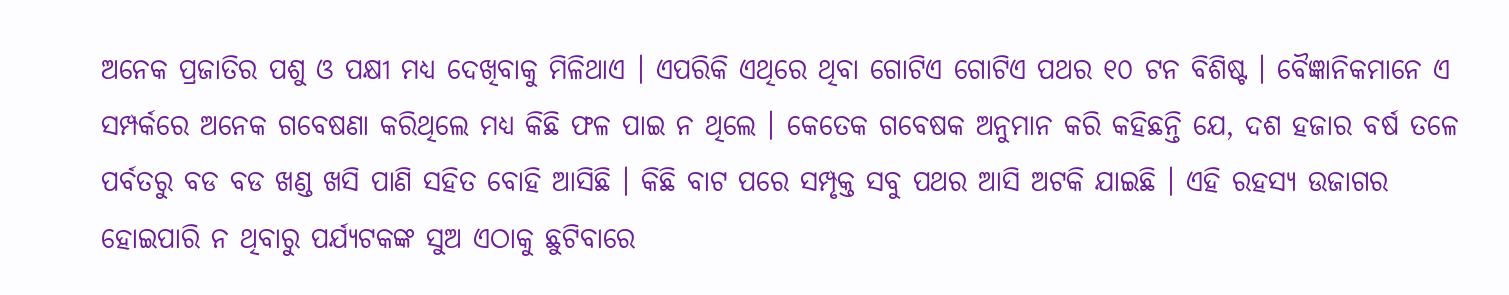ଅନେକ ପ୍ରଜାତିର ପଶୁ ଓ ପକ୍ଷୀ ମଧ୍ୟ ଦେଖିବାକୁ ମିଳିଥାଏ । ଏପରିକି ଏଥିରେ ଥିବା ଗୋଟିଏ ଗୋଟିଏ ପଥର ୧୦ ଟନ ବିଶିଷ୍ଟ । ବୈଜ୍ଞାନିକମାନେ ଏ ସମ୍ପର୍କରେ ଅନେକ ଗବେଷଣା କରିଥିଲେ ମଧ୍ୟ କିଛି ଫଳ ପାଇ ନ ଥିଲେ । କେତେକ ଗବେଷକ ଅନୁମାନ କରି କହିଛନ୍ତି ଯେ, ଦଶ ହଜାର ବର୍ଷ ତଳେ ପର୍ବତରୁ ବଡ ବଡ ଖଣ୍ଡ ଖସି ପାଣି ସହିତ ବୋହି ଆସିଛି । କିଛି ବାଟ ପରେ ସମ୍ପୃକ୍ତ ସବୁ ପଥର ଆସି ଅଟକି ଯାଇଛି । ଏହି ରହସ୍ୟ ଉଜାଗର ହୋଇପାରି ନ ଥିବାରୁ ପର୍ଯ୍ୟଟକଙ୍କ ସୁଅ ଏଠାକୁ ଛୁଟିବାରେ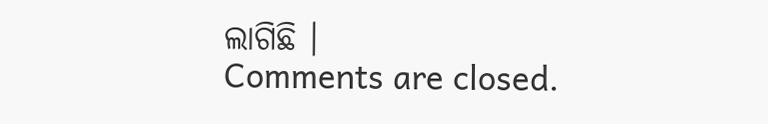ଲାଗିଛି ।
Comments are closed.